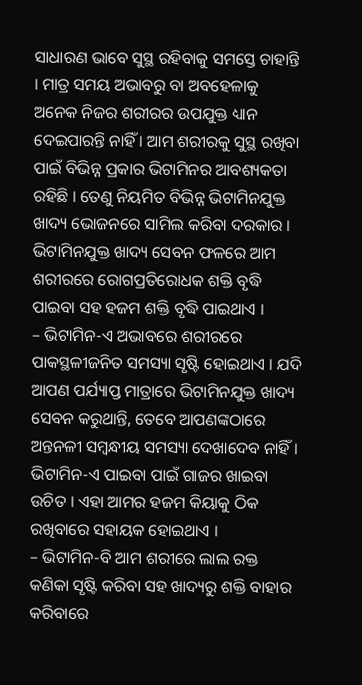ସାଧାରଣ ଭାବେ ସୁସ୍ଥ ରହିବାକୁ ସମସ୍ତେ ଚାହାନ୍ତି । ମାତ୍ର ସମୟ ଅଭାବରୁ ବା ଅବହେଳାକୁ ଅନେକ ନିଜର ଶରୀରର ଉପଯୁକ୍ତ ଧ୍ୟାନ ଦେଇପାରନ୍ତି ନାହିଁ । ଆମ ଶରୀରକୁ ସୁସ୍ଥ ରଖିବା ପାଇଁ ବିଭିନ୍ନ ପ୍ରକାର ଭିଟାମିନର ଆବଶ୍ୟକତା ରହିଛି । ତେଣୁ ନିୟମିତ ବିଭିନ୍ନ ଭିଟାମିନଯୁକ୍ତ ଖାଦ୍ୟ ଭୋଜନରେ ସାମିଲ କରିବା ଦରକାର । ଭିଟାମିନଯୁକ୍ତ ଖାଦ୍ୟ ସେବନ ଫଳରେ ଆମ ଶରୀରରେ ରୋଗପ୍ରତିରୋଧକ ଶକ୍ତି ବୃଦ୍ଧି ପାଇବା ସହ ହଜମ ଶକ୍ତି ବୃଦ୍ଧି ପାଇଥାଏ ।
– ଭିଟାମିନ-ଏ ଅଭାବରେ ଶରୀରରେ ପାକସ୍ଥଳୀଜନିତ ସମସ୍ୟା ସୃଷ୍ଟି ହୋଇଥାଏ । ଯଦି ଆପଣ ପର୍ଯ୍ୟାପ୍ତ ମାତ୍ରାରେ ଭିଟାମିନଯୁକ୍ତ ଖାଦ୍ୟ ସେବନ କରୁଥାନ୍ତି, ତେବେ ଆପଣଙ୍କଠାରେ ଅନ୍ତନଳୀ ସମ୍ବନ୍ଧୀୟ ସମସ୍ୟା ଦେଖାଦେବ ନାହିଁ । ଭିଟାମିନ-ଏ ପାଇବା ପାଇଁ ଗାଜର ଖାଇବା ଉଚିତ । ଏହା ଆମର ହଜମ କିୟାକୁ ଠିକ ରଖିବାରେ ସହାୟକ ହୋଇଥାଏ ।
– ଭିଟାମିନ-ବି ଆମ ଶରୀରେ ଲାଲ ରକ୍ତ କଣିକା ସୃଷ୍ଟି କରିବା ସହ ଖାଦ୍ୟରୁ ଶକ୍ତି ବାହାର କରିବାରେ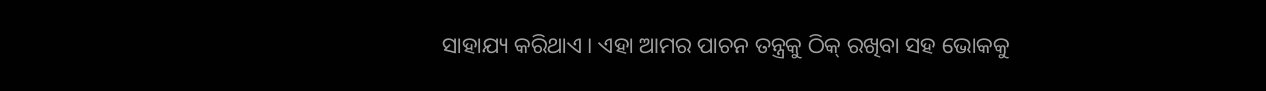ସାହାଯ୍ୟ କରିଥାଏ । ଏହା ଆମର ପାଚନ ତନ୍ତ୍ରକୁ ଠିକ୍ ରଖିବା ସହ ଭୋକକୁ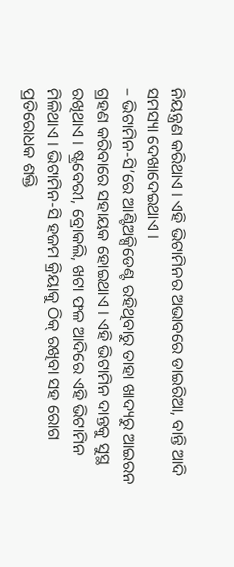ନିୟନ୍ତ୍ରଣ କରିଥାଏ । ଏହି ଭିଟାମିନର ଅଭାବରେ ଡାଇରିଆ, ବାନ୍ତି ଆଦି ସମସ୍ୟା ଦେଖାଦେଇଥାଏ ।
– ଭିଟାମିନ-ସି’ରେ ଆଣ୍ଟିଅକ୍ସିଡେଣ୍ଟ ରହିଥିବାରୁ ତାହା ଖାଦ୍ୟରୁ ଆଇରନ ଗ୍ରହଣ କରିବାରେ ସହାୟକ ହୋଇଥାଏ । ଏହି ଭିଟାମିନ ଦାନ୍ତକୁ ସୁସ୍ଥ ରଖିଥାଏ । ଷ୍ଟ୍ରବେରୀ, ବ୍ରୋକଲି, ଖଟା ଫଳ ଆଦିରେ ଏହି ଭିଟାମିନ ମିଳିଥାଏ । ଭିଟାମିନ-ସି ହଜମ କ୍ରିୟାକୁ ଠିକ୍ ରଖିବା ସହ ରୋଗ ପ୍ରତିରୋଧକ ଶକ୍ତି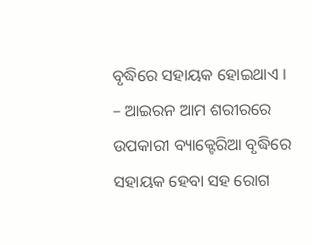ବୃଦ୍ଧିରେ ସହାୟକ ହୋଇଥାଏ ।
– ଆଇରନ ଆମ ଶରୀରରେ ଉପକାରୀ ବ୍ୟାକ୍ଟେରିଆ ବୃଦ୍ଧିରେ ସହାୟକ ହେବା ସହ ରୋଗ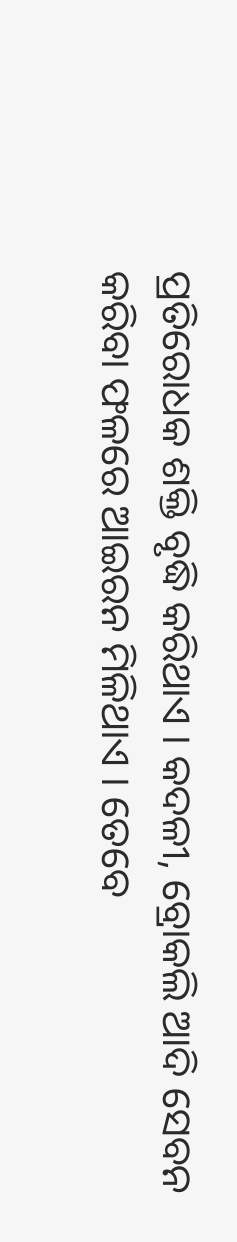ପ୍ରତିରୋଧକ ଶକ୍ତି ବୃଦ୍ଧି କରିଥାଏ । କଦଳୀ, ବ୍ରୋକଲି ଆଦି ସେବନ କରିବା ଫଳରେ ଆଇରନ ମିଳିଥାଏ । ତେବେ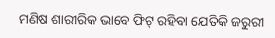ମଣିଷ ଶାରୀରିକ ଭାବେ ଫିଟ୍ ରହିବା ଯେତିକି ଜରୁରୀ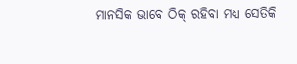ମାନସିକ ଭାବେ ଠିକ୍ ରହିବା ମଧ୍ୟ ସେତିକି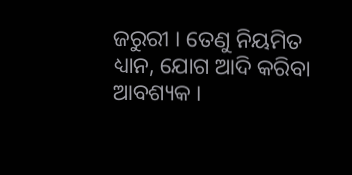ଜରୁରୀ । ତେଣୁ ନିୟମିତ ଧ୍ୟାନ, ଯୋଗ ଆଦି କରିବା ଆବଶ୍ୟକ ।